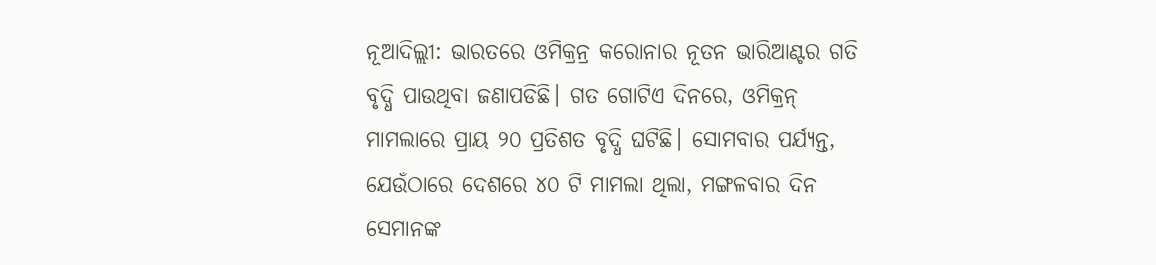ନୂଆଦିଲ୍ଲୀ: ଭାରତରେ ଓମିକ୍ରନ୍ର କରୋନାର ନୂତନ ଭାରିଆଣ୍ଟର ଗତି ବୃଦ୍ଧି ପାଉଥିବା ଜଣାପଡିଛି। ଗତ ଗୋଟିଏ ଦିନରେ, ଓମିକ୍ରନ୍ ମାମଲାରେ ପ୍ରାୟ ୨୦ ପ୍ରତିଶତ ବୃଦ୍ଧି ଘଟିଛି। ସୋମବାର ପର୍ଯ୍ୟନ୍ତ, ଯେଉଁଠାରେ ଦେଶରେ ୪୦ ଟି ମାମଲା ଥିଲା, ମଙ୍ଗଳବାର ଦିନ ସେମାନଙ୍କ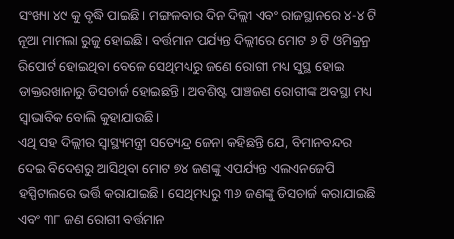ସଂଖ୍ୟା ୪୯ କୁ ବୃଦ୍ଧି ପାଇଛି। ମଙ୍ଗଳବାର ଦିନ ଦିଲ୍ଲୀ ଏବଂ ରାଜସ୍ଥାନରେ ୪-୪ ଟି ନୂଆ ମାମଲା ରୁଜୁ ହୋଇଛି। ବର୍ତ୍ତମାନ ପର୍ଯ୍ୟନ୍ତ ଦିଲ୍ଲୀରେ ମୋଟ ୬ ଟି ଓମିକ୍ରନ୍ର ରିପୋର୍ଟ ହୋଇଥିବା ବେଳେ ସେଥିମଧ୍ୟରୁ ଜଣେ ରୋଗୀ ମଧ୍ୟ ସୁସ୍ଥ ହୋଇ ଡାକ୍ତରଖାନାରୁ ଡିସଚାର୍ଜ ହୋଇଛନ୍ତି। ଅବଶିଷ୍ଟ ପାଞ୍ଚଜଣ ରୋଗୀଙ୍କ ଅବସ୍ଥା ମଧ୍ୟ ସ୍ୱାଭାବିକ ବୋଲି କୁହାଯାଉଛି।
ଏଥି ସହ ଦିଲ୍ଲୀର ସ୍ୱାସ୍ଥ୍ୟମନ୍ତ୍ରୀ ସତ୍ୟେନ୍ଦ୍ର ଜେନା କହିଛନ୍ତି ଯେ, ବିମାନବନ୍ଦର ଦେଇ ବିଦେଶରୁ ଆସିଥିବା ମୋଟ ୭୪ ଜଣଙ୍କୁ ଏପର୍ଯ୍ୟନ୍ତ ଏଲଏନଜେପି ହସ୍ପିଟାଲରେ ଭର୍ତ୍ତି କରାଯାଇଛି। ସେଥିମଧ୍ୟରୁ ୩୬ ଜଣଙ୍କୁ ଡିସଚାର୍ଜ କରାଯାଇଛି ଏବଂ ୩୮ ଜଣ ରୋଗୀ ବର୍ତ୍ତମାନ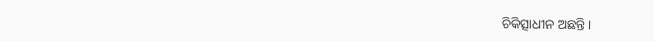ଚିକିତ୍ସାଧୀନ ଅଛନ୍ତି।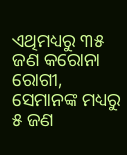ଏଥିମଧ୍ୟରୁ ୩୫ ଜଣ କରୋନା ରୋଗୀ, ସେମାନଙ୍କ ମଧ୍ୟରୁ ୫ ଜଣ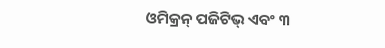ଓମିକ୍ରନ୍ ପଜିଟିଭ୍ ଏବଂ ୩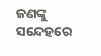ଜଣଙ୍କୁ ସନ୍ଦେହରେ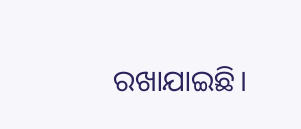ରଖାଯାଇଛି।